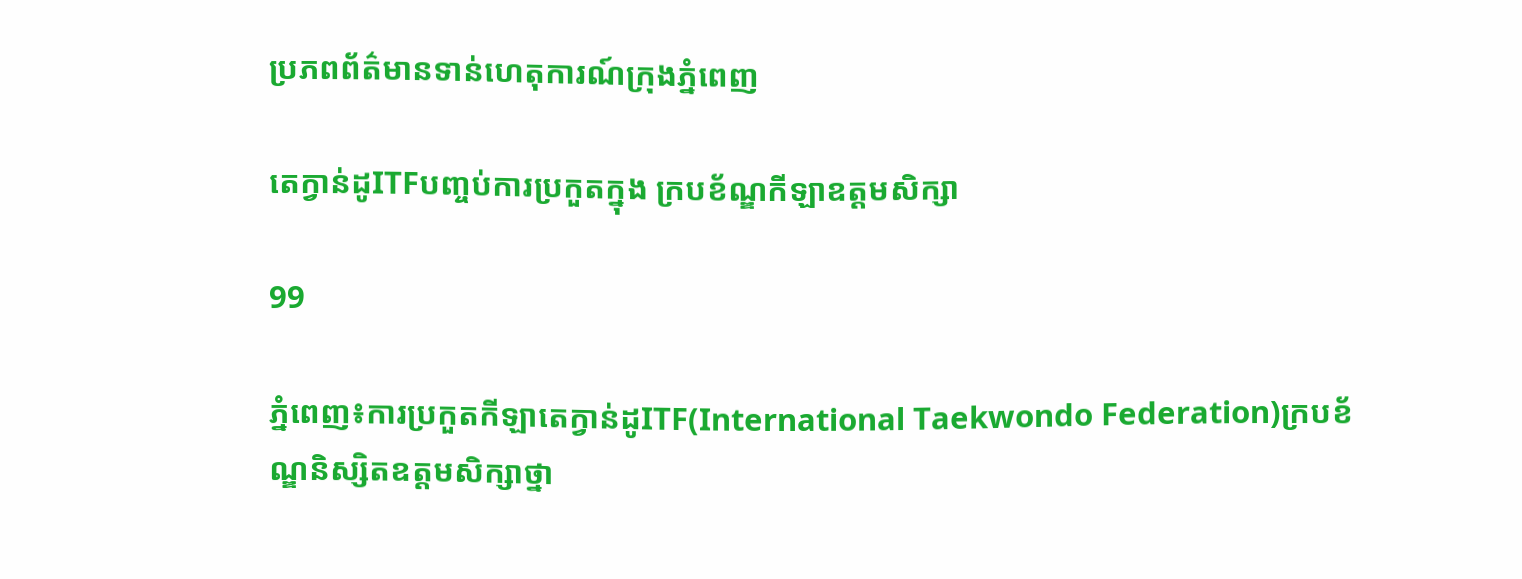ប្រភពព័ត៌មានទាន់ហេតុការណ៍ក្រុងភ្នំពេញ

តេក្វាន់ដូITFបញ្ចប់ការប្រកួតក្នុង ក្របខ័ណ្ឌកីឡាឧត្តមសិក្សា

99

ភ្នំពេញ៖ការប្រកួតកីឡាតេក្វាន់ដូITF(International Taekwondo Federation)ក្របខ័ណ្ឌនិស្សិតឧត្តមសិក្សាថ្នា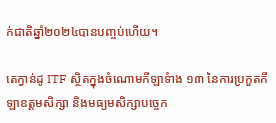ក់ជាតិឆ្នាំ២០២៤បានបញ្ចប់ហើយ។

តេក្វាន់ដូ ITF ស្ថិតក្នុងចំណោមកីឡាទំាង ១៣ នៃការប្រកួតកីឡាឧត្តមសិក្សា និងមធ្យមសិក្សាបច្ចេក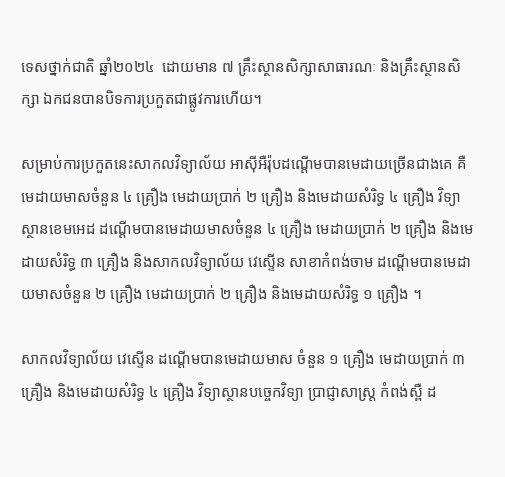ទេសថ្នាក់ជាតិ ឆ្នាំ២០២៤  ដោយមាន ៧ គ្រឹះស្ថានសិក្សាសាធារណៈ និងគ្រឹះស្ថានសិក្សា ឯកជនបានបិទការប្រកួតជាផ្លូវការហើយ។

សម្រាប់ការប្រកួតនេះសាកលវិទ្យាល័យ អាស៊ីអឺរ៉ុបដណ្តើមបានមេដាយច្រើនជាងគេ គឺមេដាយមាសចំនួន ៤ គ្រឿង មេដាយប្រាក់ ២ គ្រឿង និងមេដាយសំរិទ្ធ ៤ គ្រឿង វិទ្យាស្ថានខេមអេដ ដណ្តើមបានមេដាយមាសចំនួន ៤ គ្រឿង មេដាយប្រាក់ ២ គ្រឿង និងមេដាយសំរិទ្ធ ៣ គ្រឿង និងសាកលវិទ្យាល័យ វេស្ទើន សាខាកំពង់ចាម ដណ្តើមបានមេដាយមាសចំនួន ២ គ្រឿង មេដាយប្រាក់ ២ គ្រឿង និងមេដាយសំរិទ្ធ ១ គ្រឿង ។

សាកលវិទ្យាល័យ វេស្ទើន ដណ្តើមបានមេដាយមាស ចំនួន ១ គ្រឿង មេដាយប្រាក់ ៣ គ្រឿង និងមេដាយសំរិទ្ធ ៤ គ្រឿង វិទ្យាស្ថានបច្ចេកវិទ្យា ប្រាជ្ញាសាស្រ្ត កំពង់ស្ពឺ ដ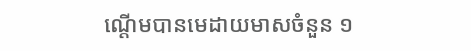ណ្តើមបានមេដាយមាសចំនួន ១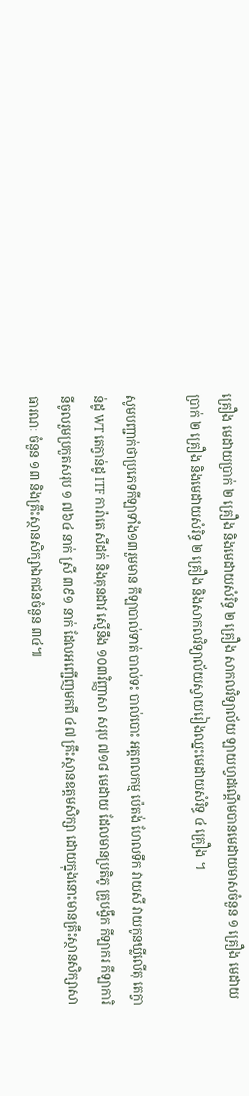គ្រឿង មេដាយប្រាក់ ២ គ្រឿង និងមេដាយសំរិទ្ធ ២ គ្រឿង សាកលវិទ្យាល័យ ឡាយហ្វដណ្តើមបានមេដាយមាសចំនួន ១ គ្រឿង មេដាយប្រាក់ ២ គ្រឿង និងមេដាយសំរិទ្ធ ២ គ្រឿង និងសាកលវិទ្យាល័យស្វាយរៀងឈ្នះមេដាយសំរិទ្ធ ៤ គ្រឿង ។

សូមបញ្ជាក់ថាប្រភេទកីឡាទាំង១៣រួមមាន កីឡាបាល់ទាត់ បាល់ទះ បាល់បោះ អត្តពលកម្ម ប៉េតង់ ហែលទឹក វាយសី វាយកូនឃ្លីលើតុ តេក្វាន់ដូ WT តេក្វាន់ដូ ITF ការ៉ាតេ សីដក់ និងគុនដាវ ស្មើនឹង ១០៣វិញ្ញាសា សរុប ៧១៨ មេដាយ ដែលមានប្រតិភូ គ្រូបង្វឹក កីឡាករ កីឡាការិនីចូលរួមប្រកួតសរុប ១ ៧៦៤ នាក់ ស្រី ៣៩១ នាក់ ដែលអញ្ជើញមកពី ៤៧ គ្រឹះស្ថានឧត្តមសិក្សា ដោយក្នុងនោះមានគ្រឹះស្ថានសិក្សាសាធារណៈ ចំនួន ១៣ និងគ្រឹះស្ថានសិក្សាឯកជនចំនួន ៣៤៕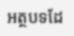អត្ថបទដែ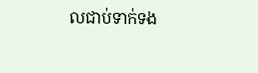លជាប់ទាក់ទង